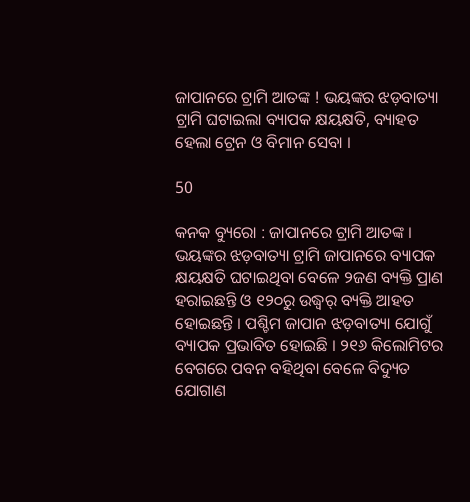ଜାପାନରେ ଟ୍ରାମି ଆତଙ୍କ ! ଭୟଙ୍କର ଝଡ଼ବାତ୍ୟା ଟ୍ରାମି ଘଟାଇଲା ବ୍ୟାପକ କ୍ଷୟକ୍ଷତି, ବ୍ୟାହତ ହେଲା ଟ୍ରେନ ଓ ବିମାନ ସେବା ।

50

କନକ ବ୍ୟୁରୋ : ଜାପାନରେ ଟ୍ରାମି ଆତଙ୍କ । ଭୟଙ୍କର ଝଡ଼ବାତ୍ୟା ଟ୍ରାମି ଜାପାନରେ ବ୍ୟାପକ କ୍ଷୟକ୍ଷତି ଘଟାଇଥିବା ବେଳେ ୨ଜଣ ବ୍ୟକ୍ତି ପ୍ରାଣ ହରାଇଛନ୍ତି ଓ ୧୨୦ରୁ ଉଦ୍ଧ୍ୱର୍ ବ୍ୟକ୍ତି ଆହତ ହୋଇଛନ୍ତି । ପଶ୍ଚିମ ଜାପାନ ଝଡ଼ବାତ୍ୟା ଯୋଗୁଁ ବ୍ୟାପକ ପ୍ରଭାବିତ ହୋଇଛି । ୨୧୬ କିଲୋମିଟର ବେଗରେ ପବନ ବହିଥିବା ବେଳେ ବିଦ୍ୟୁତ ଯୋଗାଣ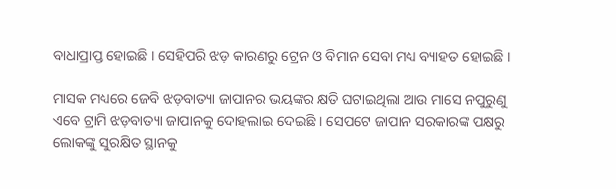ବାଧାପ୍ରାପ୍ତ ହୋଇଛି । ସେହିପରି ଝଡ଼ କାରଣରୁ ଟ୍ରେନ ଓ ବିମାନ ସେବା ମଧ୍ୟ ବ୍ୟାହତ ହୋଇଛି ।

ମାସକ ମଧ୍ୟରେ ଜେବି ଝଡ଼ବାତ୍ୟା ଜାପାନର ଭୟଙ୍କର କ୍ଷତି ଘଟାଇଥିଲା ଆଉ ମାସେ ନପୁରୁଣୁ ଏବେ ଟ୍ରାମି ଝଡ଼ବାତ୍ୟା ଜାପାନକୁ ଦୋହଲାଇ ଦେଇଛି । ସେପଟେ ଜାପାନ ସରକାରଙ୍କ ପକ୍ଷରୁ ଲୋକଙ୍କୁ ସୁରକ୍ଷିତ ସ୍ଥାନକୁ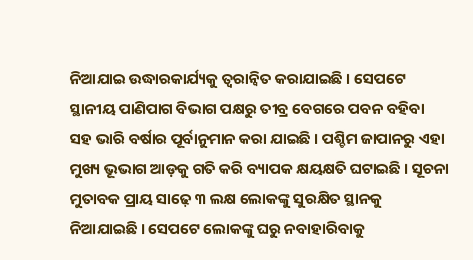ନିଆଯାଇ ଉଦ୍ଧାରକାର୍ଯ୍ୟକୁ ତ୍ୱରାନ୍ୱିତ କରାଯାଇଛି । ସେପଟେ ସ୍ଥାନୀୟ ପାଣିପାଗ ବିଭାଗ ପକ୍ଷରୁ ତୀବ୍ର ବେଗରେ ପବନ ବହିବା ସହ ଭାରି ବର୍ଷାର ପୂର୍ବାନୁମାନ କରା ଯାଇଛି । ପଶ୍ଚିମ ଜାପାନରୁ ଏହା ମୁଖ୍ୟ ଭୂଭାଗ ଆଡ଼କୁ ଗତି କରି ବ୍ୟାପକ କ୍ଷୟକ୍ଷତି ଘଟାଇଛି । ସୂଚନା ମୁତାବକ ପ୍ରାୟ ସାଢ଼େ ୩ ଲକ୍ଷ ଲୋକଙ୍କୁ ସୁରକ୍ଷିତ ସ୍ଥାନକୁ ନିଆଯାଇଛି । ସେପଟେ ଲୋକଙ୍କୁ ଘରୁ ନବାହାରିବାକୁ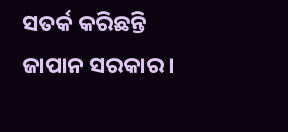ସତର୍କ କରିଛନ୍ତି ଜାପାନ ସରକାର ।